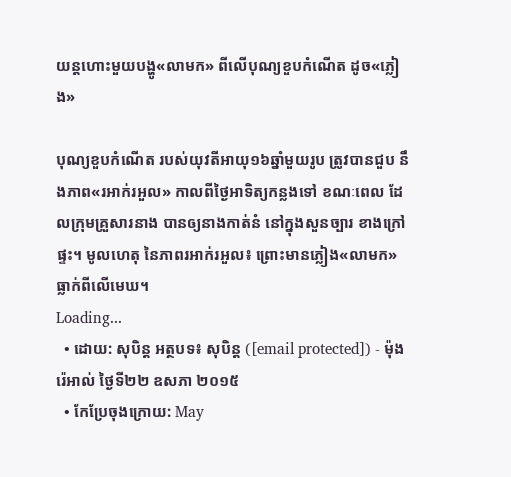យន្ដហោះមួយបង្ហូ«លាមក» ពីលើបុណ្យខួបកំណើត ដូច«ភ្លៀង»

បុណ្យខួបកំណើត របស់យុវតីអាយុ១៦ឆ្នាំមួយរូប ត្រូវបានជួប នឹងភាព«រអាក់រអួល» កាលពីថ្ងៃអាទិត្យកន្លងទៅ ខណៈពេល ដែលក្រុមគ្រួសារនាង បានឲ្យនាងកាត់នំ នៅក្នុងសួនច្បារ ខាងក្រៅផ្ទះ។ មូលហេតុ នៃភាពរអាក់រអួល៖ ព្រោះមានភ្លៀង«លាមក» ធ្លាក់ពីលើមេឃ។
Loading...
  • ដោយ: សុបិន្ដ អត្ថបទ៖ សុបិន្ត ([email protected]) - ម៉ុងរ៉េអាល់ ថ្ងៃទី២២ ឧសភា ២០១៥
  • កែប្រែចុងក្រោយ: May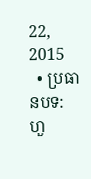22, 2015
  • ប្រធានបទ: ហួ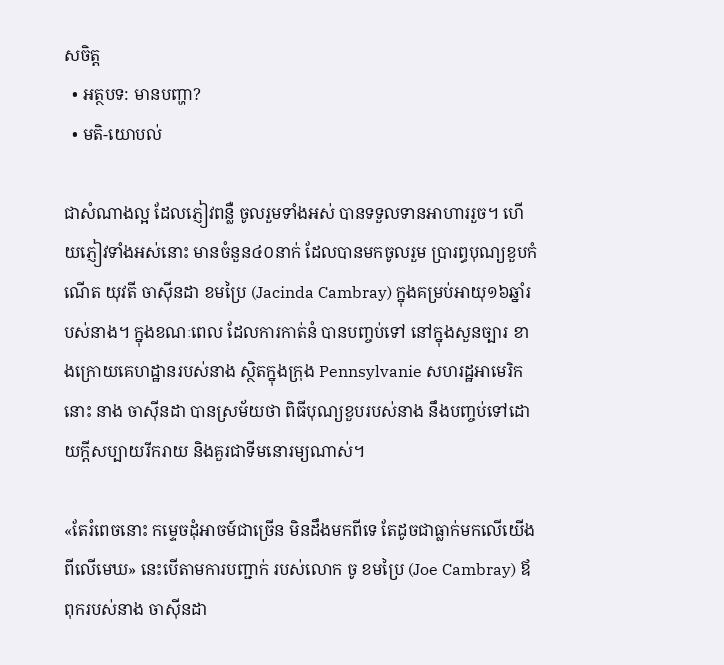សចិត្ត
  • អត្ថបទ: មានបញ្ហា?
  • មតិ-យោបល់

ជាសំណាងល្អ ដែលភ្ញៀវពន្លឺ ចូលរួមទាំងអស់ បានទទួលទានអាហាររួច។ ហើយភ្ញៀវទាំងអស់នោះ មានចំនួន៤០នាក់ ដែលបានមកចូលរួម ប្រារព្ធបុណ្យខួបកំណើត យុវតី ចាស៊ីនដា ខមប្រៃ (Jacinda Cambray) ក្នុងគម្រប់អាយុ១៦ឆ្នាំរបស់នាង។ ក្នុងខណៈពេល ដែលការកាត់នំ បានបញ្ចប់ទៅ នៅក្នុងសួនច្បារ ខាងក្រោយគេហដ្ឋានរបស់នាង ស្ថិតក្នុងក្រុង Pennsylvanie សហរដ្ឋអាមេរិកនោះ នាង ចាស៊ីនដា បានស្រម័យថា ពិធីបុណ្យខួបរបស់នាង នឹងបញ្ចប់ទៅដោយក្ដីសប្បាយរីករាយ និងគួរជាទីមនោរម្យណាស់។

«តែរំពេចនោះ កម្ទេចដុំអាចម៍ជាច្រើន មិនដឹងមកពីទេ តែដូចជាធ្លាក់មកលើយើង ពីលើមេឃ» នេះបើតាមការបញ្ជាក់ របស់លោក ចូ ខមប្រៃ (Joe Cambray) ឪពុករបស់នាង ចាស៊ីនដា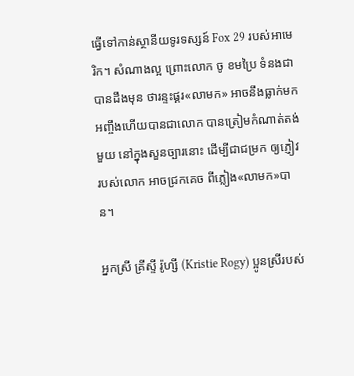ធ្វើទៅកាន់ស្ថានីយទូរទស្សន៍ Fox 29 របស់អាមេរិក។ សំណាងល្អ ព្រោះលោក ចូ ខមប្រៃ ទំនងជាបានដឹងមុន ថារន្ទះផ្គរ«លាមក» អាចនឹងធ្លាក់មក អញ្ចឹងហើយបានជាលោក បានត្រៀមកំណាត់តង់មួយ នៅក្នុងសួនច្បារនោះ ដើម្បីជាជម្រក ឲ្យភ្ញៀវរបស់លោក អាចជ្រកគេច ពីភ្លៀង«លាមក»បាន។

អ្នកស្រី គ្រីស្ទី រ៉ូហ្សី (Kristie Rogy) ប្អូនស្រីរបស់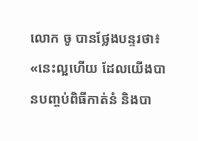លោក ចូ បានថ្លែងបន្ទរថា៖ «នេះល្អហើយ ដែលយើងបានបញ្ចប់ពិធីកាត់នំ និងបា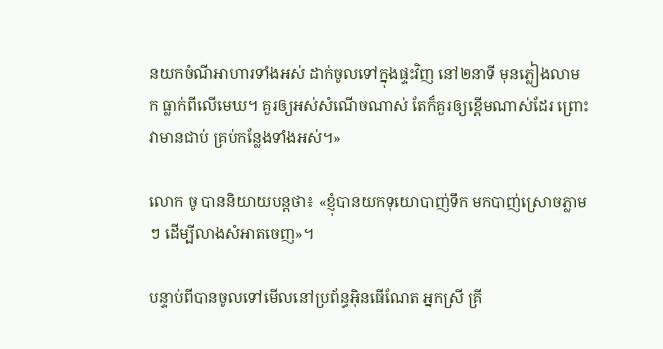នយកចំណីអាហារទាំងអស់ ដាក់ចូលទៅក្នុងផ្ទះវិញ នៅ២នាទី មុនភ្លៀងលាមក ធ្លាក់ពីលើមេឃ។ គួរឲ្យអស់សំណើចណាស់ តែក៏គួរឲ្យខ្ពើមណាស់ដែរ ព្រោះវាមានជាប់ គ្រប់កន្លែងទាំងអស់។»

លោក ចូ បាននិយាយបន្តថា៖ «ខ្ញុំបានយកទុយោបាញ់ទឹក មកបាញ់ស្រោចភ្លាមៗ ដើម្បីលាងសំអាតចេញ»។

បន្ទាប់ពីបានចូលទៅមើលនៅប្រព័ន្ធអ៊ិនធើណែត អ្នកស្រី គ្រី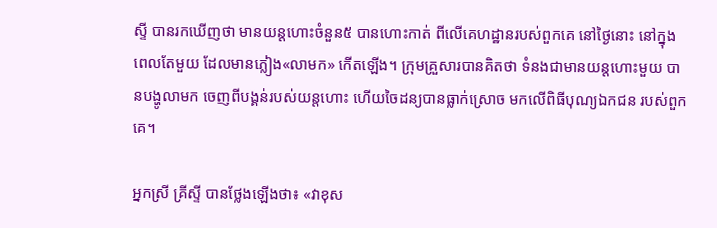ស្ទី បានរកឃើញថា មានយន្ដហោះចំនួន៥ បានហោះកាត់ ពីលើគេហដ្ឋានរបស់ពួកគេ នៅថ្ងៃនោះ នៅក្នុងពេលតែមួយ ដែលមានភ្លៀង«លាមក» កើតឡើង។ ក្រុមគ្រួសារបានគិតថា ទំនងជាមានយន្ដហោះមួយ បានបង្ហូលាមក ចេញពីបង្គន់របស់យន្ដហោះ ហើយចៃដន្យបានធ្លាក់ស្រោច មកលើពិធីបុណ្យឯកជន របស់ពួកគេ។

អ្នកស្រី គ្រីស្ទី បានថ្លែងឡើងថា៖ «វាខុស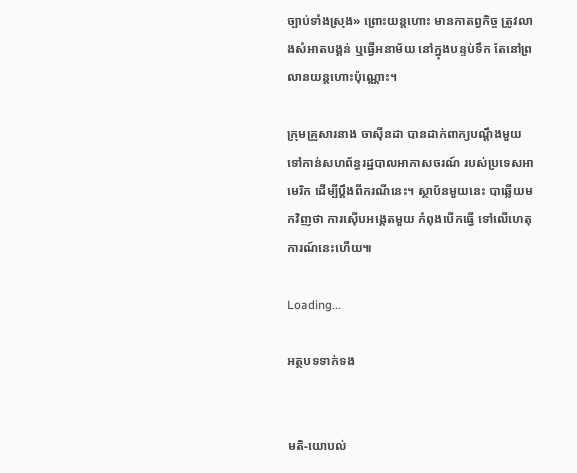ច្បាប់ទាំងស្រុង» ព្រោះយន្ដហោះ មានកាតព្វកិច្ច ត្រូវលាងសំអាតបង្គន់ ឬធ្វើអនាម័យ នៅក្នុងបន្ទប់ទឹក តែនៅព្រលានយន្ដហោះប៉ុណ្ណោះ។

ក្រុមគ្រួសារនាង ចាស៊ីនដា បានដាក់ពាក្យបណ្ដឹងមួយ ទៅកាន់សហព័ន្ធរដ្ឋបាលអាកាសចរណ៍ របស់ប្រទេសអាមេរិក ដើម្បីប្ដឹងពីករណីនេះ។ ស្ថាប័នមួយនេះ បាឆ្លើយមកវិញថា ការស៊ើបអង្កេតមួយ កំពុងបើកធ្វើ ទៅលើហេតុការណ៍នេះហើយ៕

Loading...

អត្ថបទទាក់ទង


មតិ-យោបល់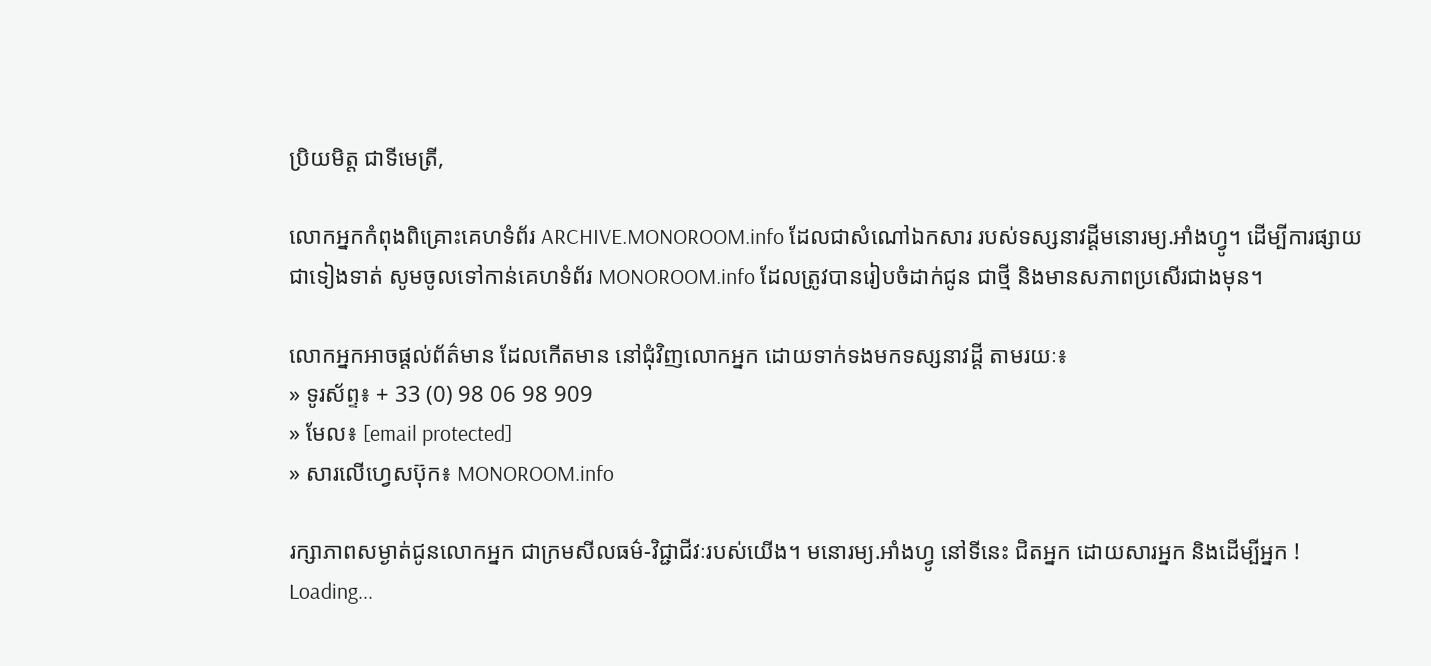ប្រិយមិត្ត ជាទីមេត្រី,

លោកអ្នកកំពុងពិគ្រោះគេហទំព័រ ARCHIVE.MONOROOM.info ដែលជាសំណៅឯកសារ របស់ទស្សនាវដ្ដីមនោរម្យ.អាំងហ្វូ។ ដើម្បីការផ្សាយជាទៀងទាត់ សូមចូលទៅកាន់គេហទំព័រ MONOROOM.info ដែលត្រូវបានរៀបចំដាក់ជូន ជាថ្មី និងមានសភាពប្រសើរជាងមុន។

លោកអ្នកអាចផ្ដល់ព័ត៌មាន ដែលកើតមាន នៅជុំវិញលោកអ្នក ដោយទាក់ទងមកទស្សនាវដ្ដី តាមរយៈ៖
» ទូរស័ព្ទ៖ + 33 (0) 98 06 98 909
» មែល៖ [email protected]
» សារលើហ្វេសប៊ុក៖ MONOROOM.info

រក្សាភាពសម្ងាត់ជូនលោកអ្នក ជាក្រមសីលធម៌-វិជ្ជាជីវៈរបស់យើង។ មនោរម្យ.អាំងហ្វូ នៅទីនេះ ជិតអ្នក ដោយសារអ្នក និងដើម្បីអ្នក !
Loading...